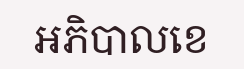អភិបាលខេ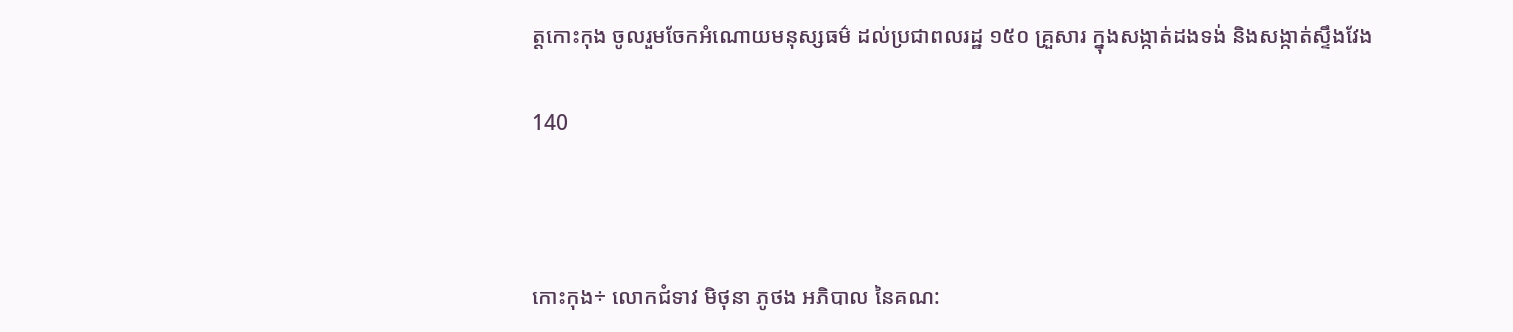ត្តកោះកុង ចូលរួមចែកអំណោយមនុស្សធម៌ ដល់ប្រជាពលរដ្ឋ ១៥០ គ្រួសារ ក្នុងសង្កាត់ដងទង់ និងសង្កាត់ស្ទឹងវែង

140



កោះកុង÷ លោកជំទាវ មិថុនា ភូថង អភិបាល នៃគណ: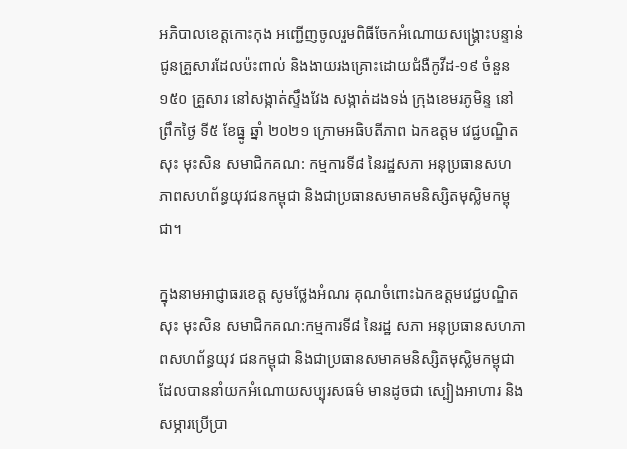អភិបាលខេត្តកោះកុង អញ្ជើញចូលរួមពិធីចែកអំណោយសង្រ្គោះបន្ទាន់ ជូនគ្រួសារដែលប៉ះពាល់ និងងាយរងគ្រោះដោយជំងឺកូវីដ-១៩ ចំនួន ១៥០ គ្រួសារ នៅសង្កាត់ស្ទឹងវែង សង្កាត់ដងទង់ ក្រុងខេមរភូមិន្ទ នៅព្រឹកថ្ងៃ ទី៥ ខែធ្នូ ឆ្នាំ ២០២១ ក្រោមអធិបតីភាព ឯកឧត្តម វេជ្ជបណ្ឌិត សុះ មុះសិន សមាជិកគណ: កម្មការទី៨ នៃរដ្ឋសភា អនុប្រធានសហ ភាពសហព័ន្ធយុវជនកម្ពុជា និងជាប្រធានសមាគមនិស្សិតមុស្លិមកម្ពុជា។

ក្នុងនាមអាជ្ញាធរខេត្ត សូមថ្លែងអំណរ គុណចំពោះឯកឧត្តមវេជ្ជបណ្ឌិត សុះ មុះសិន សមាជិកគណ:កម្មការទី៨ នៃរដ្ឋ សភា អនុប្រធានសហភាពសហព័ន្ធយុវ ជនកម្ពុជា និងជាប្រធានសមាគមនិស្សិតមុស្លិមកម្ពុជា ដែលបាននាំយកអំណោយសប្បុរសធម៌ មានដូចជា ស្បៀងអាហារ និងសម្ភារប្រើប្រា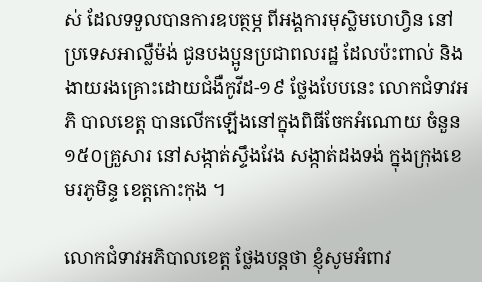ស់ ដែលទទួលបានការឧបត្ថម្ភ ពីអង្គការមុស្លិមហេហ្វិន នៅប្រទេសអាល្លឺម៉ង់ ជូនបងប្អូនប្រជាពលរដ្ឋ ដែលប៉ះពាល់ និងងាយរងគ្រោះដោយជំងឺកូវីដ-១៩ ថ្លែងបែបនេះ លោកជំទាវអភិ បាលខេត្ត បានលើកឡើងនៅក្នុងពិធីចែកអំណោយ ចំនួន ១៥០គ្រួសារ នៅសង្កាត់ស្ទឹងវែង សង្កាត់ដងទង់ ក្នុងក្រុងខេមរភូមិន្ទ ខេត្តកោះកុង ។

លោកជំទាវអភិបាលខេត្ត ថ្លែងបន្តថា ខ្ញុំសូមអំពាវ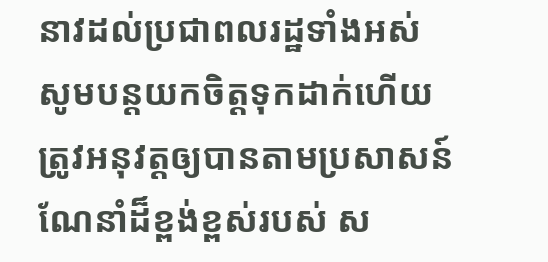នាវដល់ប្រជាពលរដ្ឋទាំងអស់ សូមបន្តយកចិត្តទុកដាក់ហើយត្រូវអនុវត្តឲ្យបានតាមប្រសាសន៍ណែនាំដ៏ខ្ពង់ខ្ពស់របស់ ស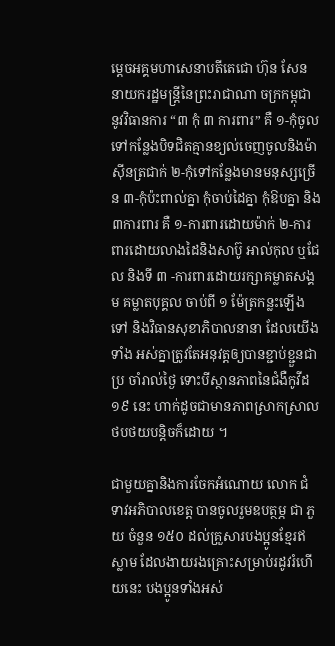ម្ដេចអគ្គមហាសេនាបតីតេជោ ហ៊ុន សែន នាយករដ្ឋមន្ត្រីនៃព្រះរាជាណា ចក្រកម្ពុជា នូវវិធានការ “៣ កុំ ៣ ការពារ” គឺ ១-កុំចូលទៅកន្លែងបិទជិតគ្មានខ្យល់ចេញចូលនិងម៉ាស៊ីនត្រជាក់ ២-កុំទៅកន្លែងមានមនុស្សច្រើន ៣-កុំប៉ះពាល់គ្នា កុំចាប់ដៃគ្នា កុំឱបគ្នា និង ៣ការពារ គឺ ១-ការពារដោយម៉ាក់ ២-ការពារដោយលាងដៃនិងសាប៊ូ អាល់កុល ឬជែល និងទី ៣ -ការពារដោយរក្សាគម្លាតសង្គម គម្លាតបុគ្គល ចាប់ពី ១ ម៉ែត្រកន្លះឡើងទៅ និងវិធានសុខាភិបាលនានា ដែលយើងទាំង អស់គ្នាត្រូវតែអនុវត្តឲ្យបានខ្ជាប់ខ្ជួនជាប្រ ចាំរាល់ថ្ងៃ ទោះបីស្ថានភាពនៃជំងឺកូវីដ១៩ នេះ ហាក់ដូចជាមានភាពស្រាកស្រាលថបថយបន្តិចក៏ដោយ ។

ជាមួយគ្នានិងការចែកអំណោយ លោក ជំទាវអភិបាលខេត្ត បានចូលរួមឧបត្ថម្ភ ជា ភួយ ចំនួន ១៥០ ដល់គ្រួសារបងប្អូនខ្មែរឥស្លាម ដែលងាយរងគ្រោះសម្រាប់រដូវរំហើយនេះ បងប្អូនទាំងអស់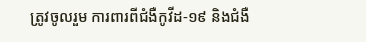ត្រូវចូលរួម ការពារពីជំងឺកូវីដ-១៩ និងជំងឺ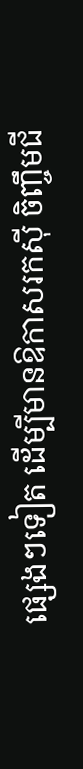ផ្សេងៗទៀត ដើម្បីមានឱកាសរកស៊ី ចិញ្ចឹមជី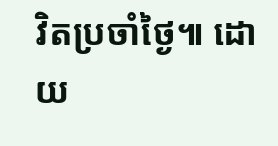វិតប្រចាំថ្ងៃ៕ ដោយ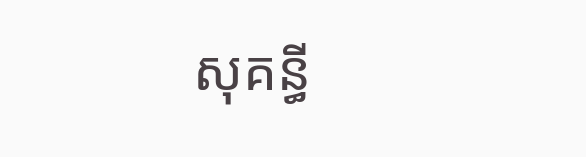សុគន្ធី